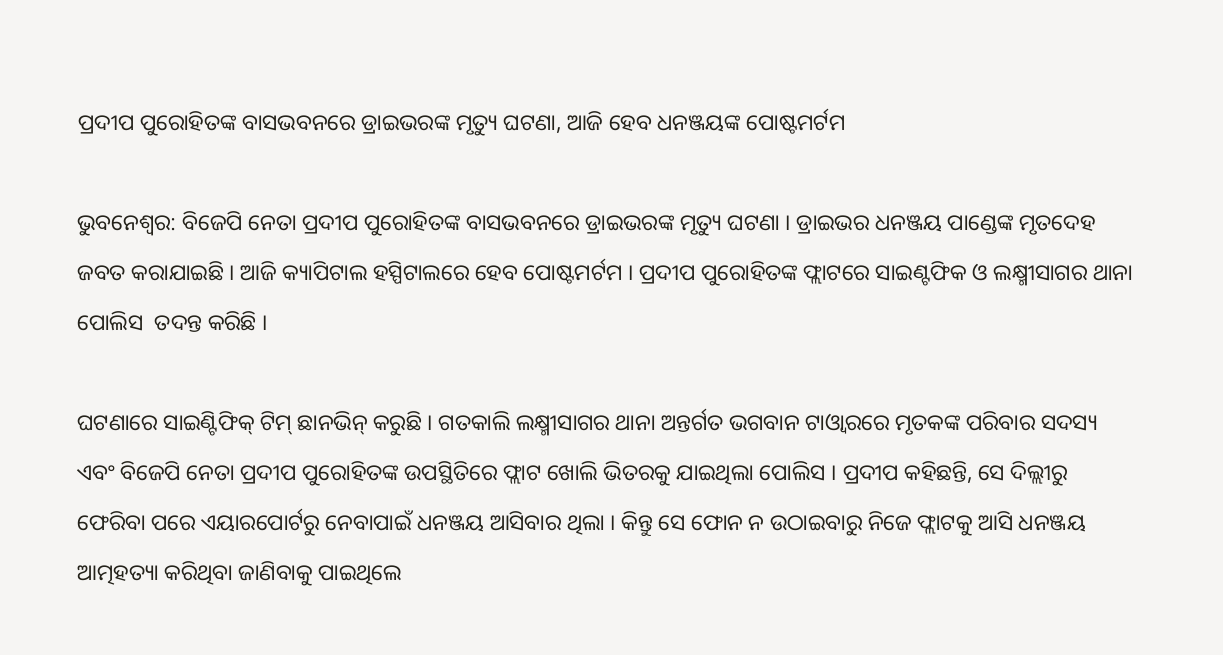ପ୍ରଦୀପ ପୁରୋହିତଙ୍କ ବାସଭବନରେ ଡ୍ରାଇଭରଙ୍କ ମୃତ୍ୟୁ ଘଟଣା, ଆଜି ହେବ ଧନଞ୍ଜୟଙ୍କ ପୋଷ୍ଟମର୍ଟମ

ଭୁବନେଶ୍ବର: ବିଜେପି ନେତା ପ୍ରଦୀପ ପୁରୋହିତଙ୍କ ବାସଭବନରେ ଡ୍ରାଇଭରଙ୍କ ମୃତ୍ୟୁ ଘଟଣା । ଡ୍ରାଇଭର ଧନଞ୍ଜୟ ପାଣ୍ଡେଙ୍କ ମୃତଦେହ ଜବତ କରାଯାଇଛି । ଆଜି କ୍ୟାପିଟାଲ ହସ୍ପିଟାଲରେ ହେବ ପୋଷ୍ଟମର୍ଟମ । ପ୍ରଦୀପ ପୁରୋହିତଙ୍କ ଫ୍ଲାଟରେ ସାଇଣ୍ଟଫିକ ଓ ଲକ୍ଷ୍ମୀସାଗର ଥାନା ପୋଲିସ  ତଦନ୍ତ କରିଛି ।

ଘଟଣାରେ ସାଇଣ୍ଟିଫିକ୍ ଟିମ୍ ଛାନଭିନ୍ କରୁଛି । ଗତକାଲି ଲକ୍ଷ୍ମୀସାଗର ଥାନା ଅନ୍ତର୍ଗତ ଭଗବାନ ଟାଓ୍ବାରରେ ମୃତକଙ୍କ ପରିବାର ସଦସ୍ୟ ଏବଂ ବିଜେପି ନେତା ପ୍ରଦୀପ ପୁରୋହିତଙ୍କ ଉପସ୍ଥିତିରେ ଫ୍ଲାଟ ଖୋଲି ଭିତରକୁ ଯାଇଥିଲା ପୋଲିସ । ପ୍ରଦୀପ କହିଛନ୍ତି, ସେ ଦିଲ୍ଲୀରୁ ଫେରିବା ପରେ ଏୟାରପୋର୍ଟରୁ ନେବାପାଇଁ ଧନଞ୍ଜୟ ଆସିବାର ଥିଲା । କିନ୍ତୁ ସେ ଫୋନ ନ ଉଠାଇବାରୁ ନିଜେ ଫ୍ଲାଟକୁ ଆସି ଧନଞ୍ଜୟ ଆତ୍ମହତ୍ୟା କରିଥିବା ଜାଣିବାକୁ ପାଇଥିଲେ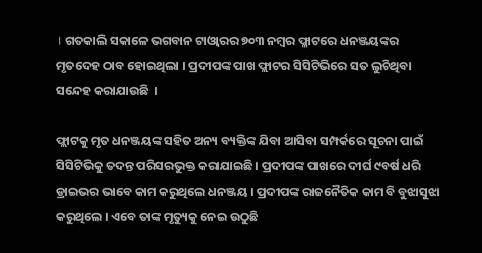। ଗତକାଲି ସକାଳେ ଭଗବାନ ଟାଓ୍ବାରର ୭୦୩ ନମ୍ବର ଫ୍ଳାଟରେ ଧନଞ୍ଜୟଙ୍କର ମୃତଦେହ ଠାବ ହୋଇଥିଲା । ପ୍ରଦୀପଙ୍କ ପାଖ ଫ୍ଲାଟର ସିସିଟିଭିରେ ସତ ଲୁଚିଥିବା ସନ୍ଦେହ କରାଯାଉଛି  ।

ଫ୍ଲାଟକୁ ମୃତ ଧନଞ୍ଜୟଙ୍କ ସହିତ ଅନ୍ୟ ବ୍ୟକ୍ତିଙ୍କ ଯିବା ଆସିବା ସମ୍ପର୍କରେ ସୂଚନା ପାଇଁ ସିସିଟିଭିକୁ ତଦନ୍ତ ପରିସରଭୁକ୍ତ କରାଯାଇଛି । ପ୍ରଦୀପଙ୍କ ପାଖରେ ଦୀର୍ଘ ୯ବର୍ଷ ଧରି ଡ୍ରାଇଭର ଭାବେ କାମ କରୁଥିଲେ ଧନଞ୍ଜୟ । ପ୍ରଦୀପଙ୍କ ରାଜନୈତିକ କାମ ବି ବୁଝାସୁଝା କରୁଥିଲେ । ଏବେ ତାଙ୍କ ମୃତ୍ୟୁକୁ ନେଇ ଉଠୁଛି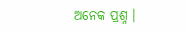ଅନେକ ପ୍ରଶ୍ନ ।